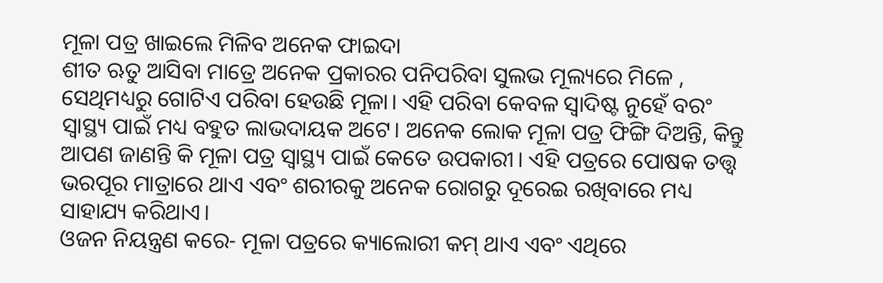ମୂଳା ପତ୍ର ଖାଇଲେ ମିଳିବ ଅନେକ ଫାଇଦା
ଶୀତ ଋତୁ ଆସିବା ମାତ୍ରେ ଅନେକ ପ୍ରକାରର ପନିପରିବା ସୁଲଭ ମୂଲ୍ୟରେ ମିଳେ , ସେଥିମଧ୍ୟରୁ ଗୋଟିଏ ପରିବା ହେଉଛି ମୂଳା। ଏହି ପରିବା କେବଳ ସ୍ୱାଦିଷ୍ଟ ନୁହେଁ ବରଂ ସ୍ୱାସ୍ଥ୍ୟ ପାଇଁ ମଧ୍ୟ ବହୁତ ଲାଭଦାୟକ ଅଟେ। ଅନେକ ଲୋକ ମୂଳା ପତ୍ର ଫିଙ୍ଗି ଦିଅନ୍ତି, କିନ୍ତୁ ଆପଣ ଜାଣନ୍ତି କି ମୂଳା ପତ୍ର ସ୍ୱାସ୍ଥ୍ୟ ପାଇଁ କେତେ ଉପକାରୀ। ଏହି ପତ୍ରରେ ପୋଷକ ତତ୍ତ୍ୱ ଭରପୂର ମାତ୍ରାରେ ଥାଏ ଏବଂ ଶରୀରକୁ ଅନେକ ରୋଗରୁ ଦୂରେଇ ରଖିବାରେ ମଧ୍ୟ ସାହାଯ୍ୟ କରିଥାଏ।
ଓଜନ ନିୟନ୍ତ୍ରଣ କରେ- ମୂଳା ପତ୍ରରେ କ୍ୟାଲୋରୀ କମ୍ ଥାଏ ଏବଂ ଏଥିରେ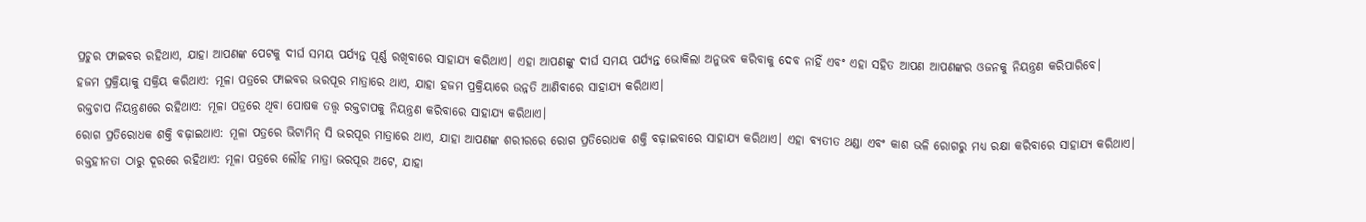ପ୍ରଚୁର ଫାଇବର ରହିଥାଏ, ଯାହା ଆପଣଙ୍କ ପେଟକୁ ଦୀର୍ଘ ସମୟ ପର୍ଯ୍ୟନ୍ତ ପୂର୍ଣ୍ଣ ରଖିବାରେ ସାହାଯ୍ୟ କରିଥାଏ। ଏହା ଆପଣଙ୍କୁ ଦୀର୍ଘ ସମୟ ପର୍ଯ୍ୟନ୍ତ ଭୋକିଲା ଅନୁଭବ କରିବାକୁ ଦେବ ନାହିଁ ଏବଂ ଏହା ସହିତ ଆପଣ ଆପଣଙ୍କର ଓଜନକୁ ନିୟନ୍ତ୍ରଣ କରିପାରିବେ।
ହଜମ ପ୍ରକ୍ରିୟାକୁ ସକ୍ରିୟ କରିଥାଏ: ମୂଳା ପତ୍ରରେ ଫାଇବର ଭରପୂର ମାତ୍ରାରେ ଥାଏ, ଯାହା ହଜମ ପ୍ରକ୍ରିୟାରେ ଉନ୍ନତି ଆଣିବାରେ ସାହାଯ୍ୟ କରିଥାଏ।
ରକ୍ତଚାପ ନିୟନ୍ତ୍ରଣରେ ରହିଥାଏ: ମୂଳା ପତ୍ରରେ ଥିବା ପୋଷକ ତତ୍ତ୍ୱ ରକ୍ତଚାପକୁ ନିୟନ୍ତ୍ରଣ କରିବାରେ ସାହାଯ୍ୟ କରିଥାଏ।
ରୋଗ ପ୍ରତିରୋଧକ ଶକ୍ତି ବଢ଼ାଇଥାଏ: ମୂଳା ପତ୍ରରେ ଭିଟାମିନ୍ ସି ଭରପୂର ମାତ୍ରାରେ ଥାଏ, ଯାହା ଆପଣଙ୍କ ଶରୀରରେ ରୋଗ ପ୍ରତିରୋଧକ ଶକ୍ତି ବଢ଼ାଇବାରେ ସାହାଯ୍ୟ କରିଥାଏ। ଏହା ବ୍ୟତୀତ ଥଣ୍ଡା ଏବଂ କାଶ ଭଳି ରୋଗରୁ ମଧ୍ୟ ରକ୍ଷା କରିବାରେ ସାହାଯ୍ୟ କରିଥାଏ।
ରକ୍ତହୀନତା ଠାରୁ ଦୂରରେ ରହିଥାଏ: ମୂଳା ପତ୍ରରେ ଲୌହ ମାତ୍ରା ଭରପୂର ଅଟେ, ଯାହା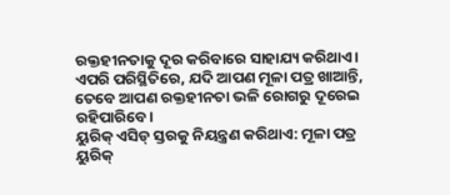ରକ୍ତହୀନତାକୁ ଦୂର କରିବାରେ ସାହାଯ୍ୟ କରିଥାଏ। ଏପରି ପରିସ୍ଥିତିରେ, ଯଦି ଆପଣ ମୂଳା ପତ୍ର ଖାଆନ୍ତି, ତେବେ ଆପଣ ରକ୍ତହୀନତା ଭଳି ରୋଗରୁ ଦୂରେଇ ରହିପାରିବେ।
ୟୁରିକ୍ ଏସିଡ୍ ସ୍ତରକୁ ନିୟନ୍ତ୍ରଣ କରିଥାଏ: ମୂଳା ପତ୍ର ୟୁରିକ୍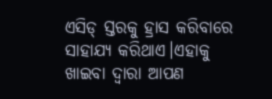ଏସିଡ୍ ସ୍ତରକୁ ହ୍ରାସ କରିବାରେ ସାହାଯ୍ୟ କରିଥାଏ।ଏହାକୁ ଖାଇବା ଦ୍ୱାରା ଆପଣ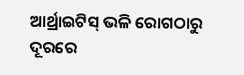ଆର୍ଥ୍ରାଇଟିସ୍ ଭଳି ରୋଗଠାରୁ ଦୂରରେ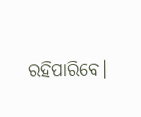ରହିପାରିବେ।